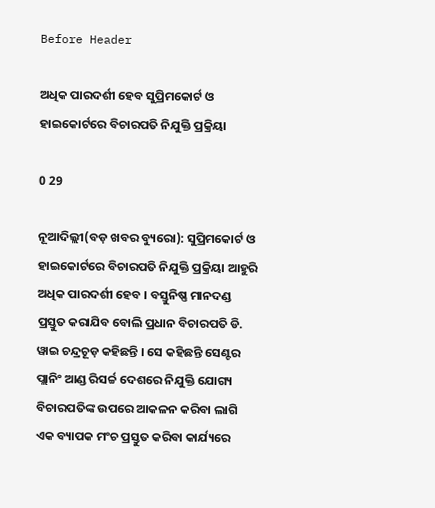Before Header

ଅଧିକ ପାରଦର୍ଶୀ ହେବ ସୁପ୍ରିମକୋର୍ଟ ଓ ହାଇକୋର୍ଟରେ ବିଚାରପତି ନିଯୁକ୍ତି ପ୍ରକ୍ରିୟା

0 29

ନୂଆଦିଲ୍ଲୀ(ବଡ଼ ଖବର ବ୍ୟୁରୋ): ସୁପ୍ରିମକୋର୍ଟ ଓ ହାଇକୋର୍ଟରେ ବିଚାରପତି ନିଯୁକ୍ତି ପ୍ରକ୍ରିୟା ଆହୁରି ଅଧିକ ପାରଦର୍ଶୀ ହେବ । ବସ୍ତୁନିଷ୍ଣ ମାନଦଣ୍ଡ ପ୍ରସ୍ତୁତ କରାଯିବ ବୋଲି ପ୍ରଧାନ ବିଚାରପତି ଡି. ୱାଇ ଚନ୍ଦ୍ରଚୂଡ଼ କହିଛନ୍ତି । ସେ କହିଛନ୍ତି ସେଣ୍ଟର ପ୍ଲାନିଂ ଆଣ୍ଡ ରିସର୍ଚ୍ଚ ଦେଶରେ ନିଯୁକ୍ତି ଯୋଗ୍ୟ ବିଚାରପତିଙ୍କ ଉପରେ ଆକଳନ କରିବା ଲାଗି ଏକ ବ୍ୟାପକ ମଂଚ ପ୍ରସ୍ତୁତ କରିବା କାର୍ଯ୍ୟରେ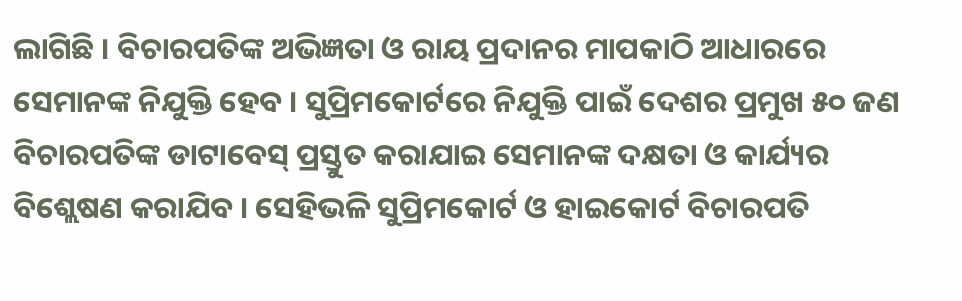ଲାଗିଛି । ବିଚାରପତିଙ୍କ ଅଭିଜ୍ଞତା ଓ ରାୟ ପ୍ରଦାନର ମାପକାଠି ଆଧାରରେ ସେମାନଙ୍କ ନିଯୁକ୍ତି ହେବ । ସୁପ୍ରିମକୋର୍ଟରେ ନିଯୁକ୍ତି ପାଇଁ ଦେଶର ପ୍ରମୁଖ ୫୦ ଜଣ ବିଚାରପତିଙ୍କ ଡାଟାବେସ୍ ପ୍ରସ୍ତୁତ କରାଯାଇ ସେମାନଙ୍କ ଦକ୍ଷତା ଓ କାର୍ଯ୍ୟର ବିଶ୍ଲେଷଣ କରାଯିବ । ସେହିଭଳି ସୁପ୍ରିମକୋର୍ଟ ଓ ହାଇକୋର୍ଟ ବିଚାରପତି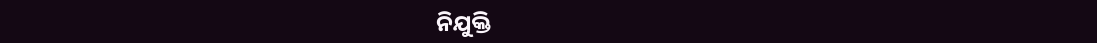ନିଯୁକ୍ତି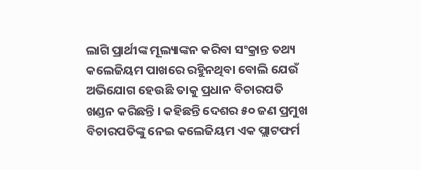ଲାଗି ପ୍ରାର୍ଥୀଙ୍କ ମୂଲ୍ୟାଙ୍କନ କରିବା ସଂକ୍ରାନ୍ତ ତଥ୍ୟ କଲେଜିୟମ ପାଖରେ ରହୁିନଥିବା ବୋଲି ଯେଉଁ ଅଭିଯୋଗ ହେଉଛି ତାକୁ ପ୍ରଧାନ ବିଚାରପତି ଖଣ୍ଡନ କରିଛନ୍ତି । କହିଛନ୍ତି ଦେଶର ୫୦ ଜଣ ପ୍ରମୁଖ ବିଚାରପତିଙ୍କୁ ନେଇ କଲେଜିୟମ ଏକ ପ୍ଲାଟଫର୍ମ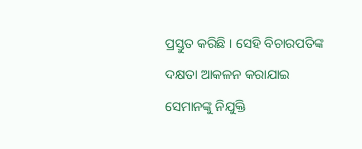ପ୍ରସ୍ତୁତ କରିଛି । ସେହି ବିଚାରପତିଙ୍କ ଦକ୍ଷତା ଆକଳନ କରାଯାଇ ସେମାନଙ୍କୁ ନିଯୁକ୍ତି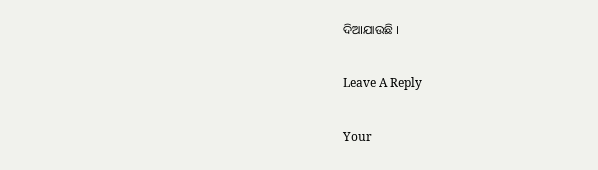ଦିଆଯାଉଛି ।

Leave A Reply

Your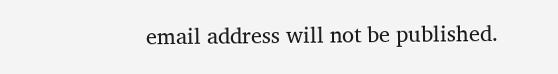email address will not be published.